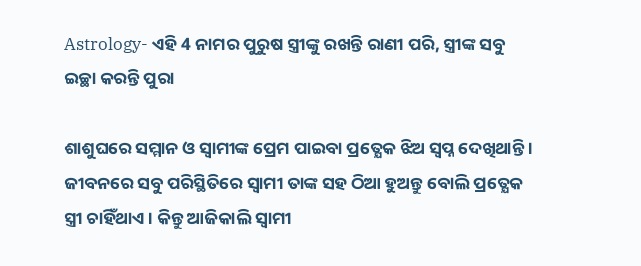Astrology- ଏହି 4 ନାମର ପୁରୁଷ ସ୍ତ୍ରୀଙ୍କୁ ରଖନ୍ତି ରାଣୀ ପରି, ସ୍ତ୍ରୀଙ୍କ ସବୁ ଇଚ୍ଛା କରନ୍ତି ପୁରା

ଶାଶୁଘରେ ସମ୍ମାନ ଓ ସ୍ବାମୀଙ୍କ ପ୍ରେମ ପାଇବା ପ୍ରତ୍ଯେକ ଝିଅ ସ୍ଵପ୍ନ ଦେଖିଥାନ୍ତି । ଜୀବନରେ ସବୁ ପରିସ୍ଥିତିରେ ସ୍ଵାମୀ ତାଙ୍କ ସହ ଠିଆ ହୁଅନ୍ତୁ ବୋଲି ପ୍ରତ୍ଯେକ ସ୍ତ୍ରୀ ଚାହିଁଥାଏ । କିନ୍ତୁ ଆଜିକାଲି ସ୍ଵାମୀ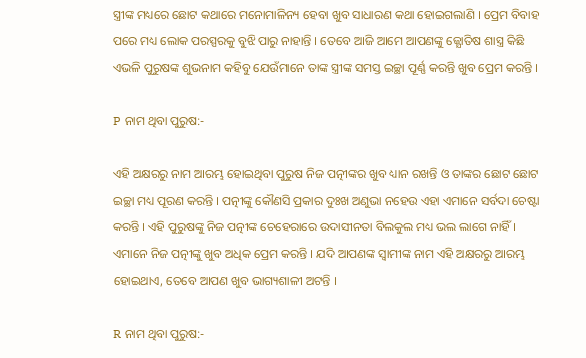ସ୍ତ୍ରୀଙ୍କ ମଧ୍ୟରେ ଛୋଟ କଥାରେ ମନୋମାଳିନ୍ୟ ହେବା ଖୁବ ସାଧାରଣ କଥା ହୋଇଗଲାଣି । ପ୍ରେମ ବିବାହ ପରେ ମଧ୍ୟ ଲୋକ ପରସ୍ପରକୁ ବୁଝି ପାରୁ ନାହାନ୍ତି । ତେବେ ଆଜି ଆମେ ଆପଣଙ୍କୁ ଜ୍ଯୋତିଷ ଶାସ୍ତ୍ର କିଛି ଏଭଳି ପୁରୁଷଙ୍କ ଶୁଭନାମ କହିବୁ ଯେଉଁମାନେ ତାଙ୍କ ସ୍ତ୍ରୀଙ୍କ ସମସ୍ତ ଇଚ୍ଛା ପୂର୍ଣ୍ଣ କରନ୍ତି ଖୁବ ପ୍ରେମ କରନ୍ତି ।

P ନାମ ଥିବା ପୁରୁଷ:-

ଏହି ଅକ୍ଷରରୁ ନାମ ଆରମ୍ଭ ହୋଇଥିବା ପୁରୁଷ ନିଜ ପତ୍ନୀଙ୍କର ଖୁବ ଧ୍ୟାନ ରଖନ୍ତି ଓ ତାଙ୍କର ଛୋଟ ଛୋଟ ଇଚ୍ଛା ମଧ୍ୟ ପୂରଣ କରନ୍ତି । ପତ୍ନୀଙ୍କୁ କୌଣସି ପ୍ରକାର ଦୁଃଖ ଅଣୁଭା ନହେଉ ଏହା ଏମାନେ ସର୍ବଦା ଚେଷ୍ଟା କରନ୍ତି । ଏହି ପୁରୁଷଙ୍କୁ ନିଜ ପତ୍ନୀଙ୍କ ଚେହେରାରେ ଉଦାସୀନତା ବିଲକୁଲ ମଧ୍ୟ ଭଲ ଲାଗେ ନାହିଁ । ଏମାନେ ନିଜ ପତ୍ନୀଙ୍କୁ ଖୁବ ଅଧିକ ପ୍ରେମ କରନ୍ତି । ଯଦି ଆପଣଙ୍କ ସ୍ବାମୀଙ୍କ ନାମ ଏହି ଅକ୍ଷରରୁ ଆରମ୍ଭ ହୋଇଥାଏ, ତେବେ ଆପଣ ଖୁବ ଭାଗ୍ୟଶାଳୀ ଅଟନ୍ତି ।

R ନାମ ଥିବା ପୁରୁଷ:-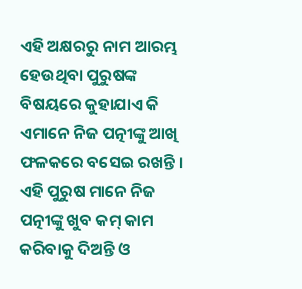ଏହି ଅକ୍ଷରରୁ ନାମ ଆରମ୍ଭ ହେଉଥିବା ପୁରୁଷଙ୍କ ବିଷୟରେ କୁହାଯାଏ କି ଏମାନେ ନିଜ ପତ୍ନୀଙ୍କୁ ଆଖି ଫଳକରେ ବସେଇ ରଖନ୍ତି । ଏହି ପୁରୁଷ ମାନେ ନିଜ ପତ୍ନୀଙ୍କୁ ଖୁବ କମ୍ କାମ କରିବାକୁ ଦିଅନ୍ତି ଓ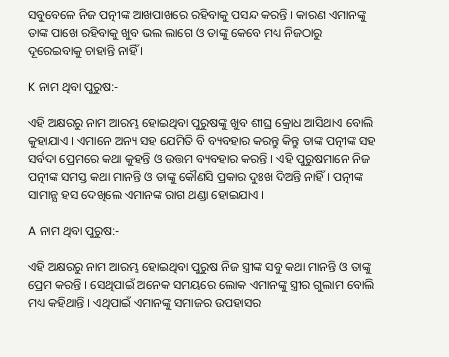ସବୁବେଳେ ନିଜ ପତ୍ନୀଙ୍କ ଆଖପାଖରେ ରହିବାକୁ ପସନ୍ଦ କରନ୍ତି । କାରଣ ଏମାନଙ୍କୁ ତାଙ୍କ ପାଖେ ରହିବାକୁ ଖୁବ ଭଲ ଲାଗେ ଓ ତାଙ୍କୁ କେବେ ମଧ୍ୟ ନିଜଠାରୁ ଦୂରେଇବାକୁ ଚାହାନ୍ତି ନାହିଁ ।

K ନାମ ଥିବା ପୁରୁଷ:-

ଏହି ଅକ୍ଷରରୁ ନାମ ଆରମ୍ଭ ହୋଇଥିବା ପୁରୁଷଙ୍କୁ ଖୁବ ଶୀଘ୍ର କ୍ରୋଧ ଆସିଥାଏ ବୋଲି କୁହାଯାଏ । ଏମାନେ ଅନ୍ୟ ସହ ଯେମିତି ବି ବ୍ୟବହାର କରନ୍ତୁ କିନ୍ତୁ ତାଙ୍କ ପତ୍ନୀଙ୍କ ସହ ସର୍ବଦା ପ୍ରେମରେ କଥା କୁହନ୍ତି ଓ ଉତ୍ତମ ବ୍ୟବହାର କରନ୍ତି । ଏହି ପୁରୁଷମାନେ ନିଜ ପତ୍ନୀଙ୍କ ସମସ୍ତ କଥା ମାନନ୍ତି ଓ ତାଙ୍କୁ କୌଣସି ପ୍ରକାର ଦୁଃଖ ଦିଅନ୍ତି ନାହିଁ । ପତ୍ନୀଙ୍କ ସାମାନ୍ଯ ହସ ଦେଖିଲେ ଏମାନଙ୍କ ରାଗ ଥଣ୍ଡା ହୋଇଯାଏ ।

A ନାମ ଥିବା ପୁରୁଷ:-

ଏହି ଅକ୍ଷରରୁ ନାମ ଆରମ୍ଭ ହୋଇଥିବା ପୁରୁଷ ନିଜ ସ୍ତ୍ରୀଙ୍କ ସବୁ କଥା ମାନନ୍ତି ଓ ତାଙ୍କୁ ପ୍ରେମ କରନ୍ତି । ସେଥିପାଇଁ ଅନେକ ସମୟରେ ଲୋକ ଏମାନଙ୍କୁ ସ୍ତ୍ରୀର ଗୁଲାମ ବୋଲି ମଧ୍ୟ କହିଥାନ୍ତି । ଏଥିପାଇଁ ଏମାନଙ୍କୁ ସମାଜର ଉପହାସର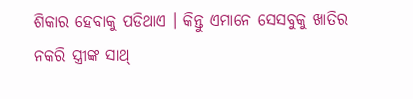ଶିକାର ହେବାକୁ ପଡିଥାଏ । କିନ୍ତୁ ଏମାନେ ସେସବୁକୁ ଖାତିର ନକରି ସ୍ତ୍ରୀଙ୍କ ସାଥ୍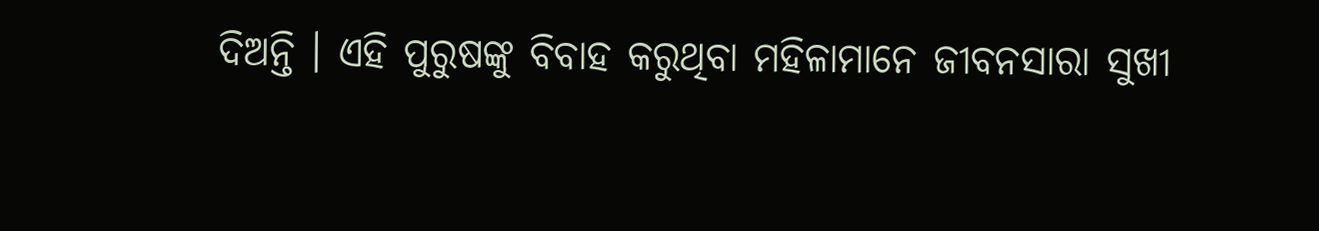ଦିଅନ୍ତି । ଏହି ପୁରୁଷଙ୍କୁ ବିବାହ କରୁଥିବା ମହିଳାମାନେ ଜୀବନସାରା ସୁଖୀ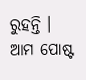ରୁହନ୍ତି । ଆମ ପୋଷ୍ଟ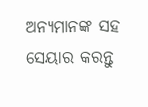ଅନ୍ୟମାନଙ୍କ ସହ ସେୟାର କରନ୍ତୁ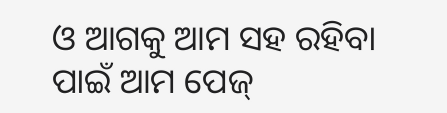ଓ ଆଗକୁ ଆମ ସହ ରହିବା ପାଇଁ ଆମ ପେଜ୍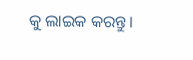କୁ ଲାଇକ କରନ୍ତୁ ।